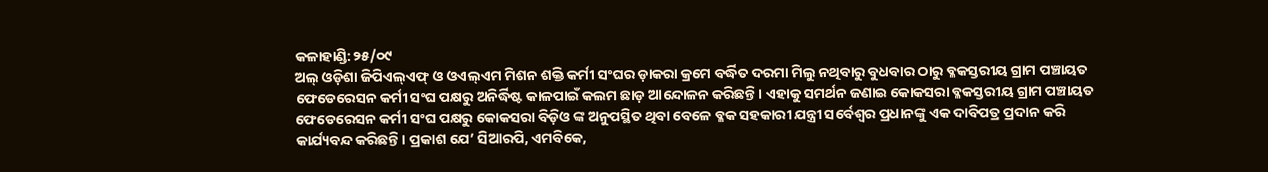କଳାହାଣ୍ଡି:୨୫/୦୯
ଅଲ୍ ଓଡ଼ିଶା ଜିପିଏଲ୍ଏଫ୍ ଓ ଓଏଲ୍ଏମ ମିଶନ ଶକ୍ତି କର୍ମୀ ସଂଘର ଡ଼ାକରା କ୍ରମେ ବର୍ଦ୍ଧିତ ଦରମା ମିଲୁ ନଥିବାରୁ ବୁଧବାର ଠାରୁ ବ୍ଳକସ୍ତରୀୟ ଗ୍ରାମ ପଞ୍ଚାୟତ ଫେଡେରେସନ କର୍ମୀ ସଂଘ ପକ୍ଷରୁ ଅନିର୍ଦ୍ଧିଷ୍ଟ କାଳପାଇଁ କଲମ ଛାଡ଼ ଆନ୍ଦୋଳନ କରିଛନ୍ତି। ଏହାକୁ ସମର୍ଥନ ଜଣାଇ କୋକସରା ବ୍ଳକସ୍ତରୀୟ ଗ୍ରାମ ପଞ୍ଚାୟତ ଫେଡେରେସନ କର୍ମୀ ସଂଘ ପକ୍ଷରୁ କୋକସରା ବିଡ଼ିଓ ଙ୍କ ଅନୁପସ୍ଥିତ ଥିବା ବେଳେ ବ୍ଳକ ସହକାରୀ ଯନ୍ତ୍ରୀ ସର୍ବେଶ୍ଵର ପ୍ରଧାନଙ୍କୁ ଏକ ଦାବିପତ୍ର ପ୍ରଦାନ କରି କାର୍ଯ୍ୟବନ୍ଦ କରିଛନ୍ତି। ପ୍ରକାଶ ଯେ’ ସିଆରପି, ଏମବିକେ,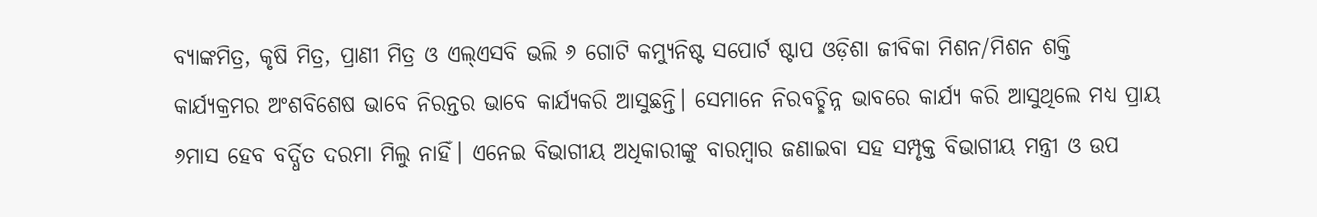ବ୍ୟାଙ୍କମିତ୍ର, କୃଷି ମିତ୍ର, ପ୍ରାଣୀ ମିତ୍ର ଓ ଏଲ୍ଏସବି ଭଲି ୬ ଗୋଟି କମ୍ୟୁନିଷ୍ଟ ସପୋର୍ଟ ଷ୍ଟାପ ଓଡ଼ିଶା ଜୀବିକା ମିଶନ/ମିଶନ ଶକ୍ତି କାର୍ଯ୍ୟକ୍ରମର ଅଂଶବିଶେଷ ଭାବେ ନିରନ୍ତର ଭାବେ କାର୍ଯ୍ୟକରି ଆସୁଛନ୍ତି। ସେମାନେ ନିରବଚ୍ଛିନ୍ନ ଭାବରେ କାର୍ଯ୍ୟ କରି ଆସୁଥିଲେ ମଧ୍ୟ ପ୍ରାୟ ୬ମାସ ହେବ ବର୍ଦ୍ଧିତ ଦରମା ମିଲୁ ନାହିଁ। ଏନେଇ ବିଭାଗୀୟ ଅଧିକାରୀଙ୍କୁ ବାରମ୍ବାର ଜଣାଇବା ସହ ସମ୍ପୃକ୍ତ ବିଭାଗୀୟ ମନ୍ତ୍ରୀ ଓ ଉପ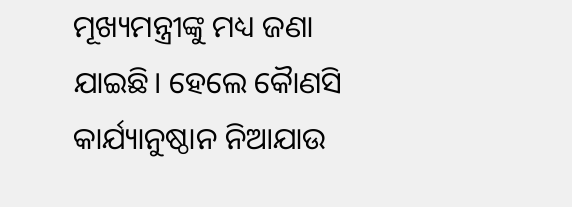ମୂଖ୍ୟମନ୍ତ୍ରୀଙ୍କୁ ମଧ୍ୟ ଜଣା ଯାଇଛି। ହେଲେ କୈାଣସି କାର୍ଯ୍ୟାନୁଷ୍ଠାନ ନିଆଯାଉ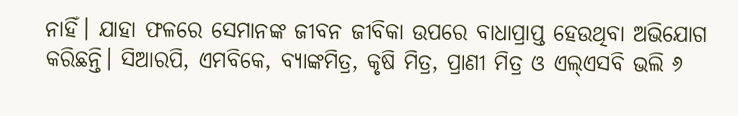ନାହିଁ। ଯାହା ଫଳରେ ସେମାନଙ୍କ ଜୀବନ ଜୀବିକା ଉପରେ ବାଧାପ୍ରାପ୍ତ ହେଉଥିବା ଅଭିଯୋଗ କରିଛନ୍ତି। ସିଆରପି, ଏମବିକେ, ବ୍ୟାଙ୍କମିତ୍ର, କୃଷି ମିତ୍ର, ପ୍ରାଣୀ ମିତ୍ର ଓ ଏଲ୍ଏସବି ଭଲି ୬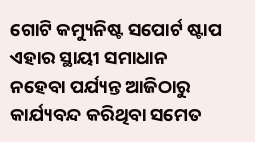ଗୋଟି କମ୍ୟୁନିଷ୍ଟ ସପୋର୍ଟ ଷ୍ଟାପ ଏହାର ସ୍ଥାୟୀ ସମାଧାନ ନହେବା ପର୍ଯ୍ୟନ୍ତ ଆଜିଠାରୁ କାର୍ଯ୍ୟବନ୍ଦ କରିଥିବା ସମେତ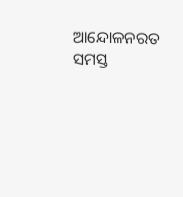ଆନ୍ଦୋଳନରତ ସମସ୍ତ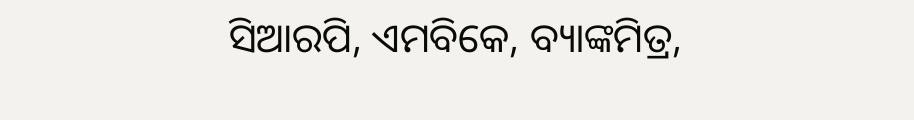ସିଆରପି, ଏମବିକେ, ବ୍ୟାଙ୍କମିତ୍ର,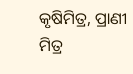କୃଷିମିତ୍ର, ପ୍ରାଣୀ ମିତ୍ର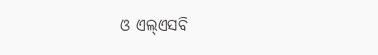ଓ ଏଲ୍ଏସବି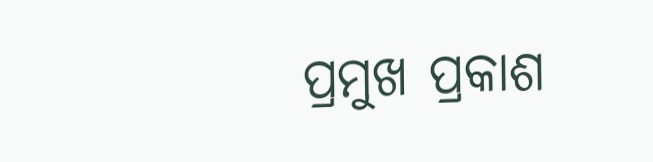ପ୍ରମୁଖ ପ୍ରକାଶ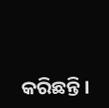କରିଛନ୍ତି।